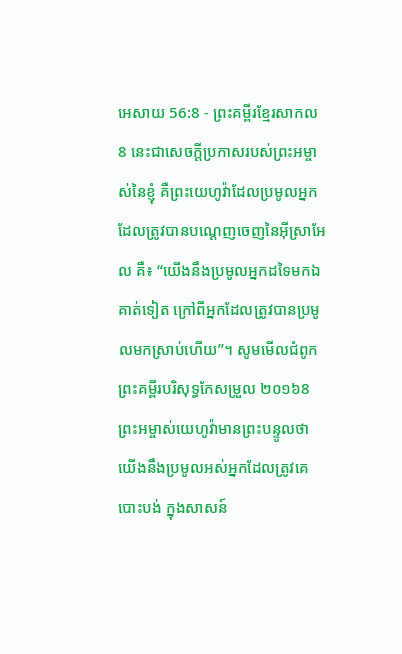អេសាយ 56:8 - ព្រះគម្ពីរខ្មែរសាកល8 នេះជាសេចក្ដីប្រកាសរបស់ព្រះអម្ចាស់នៃខ្ញុំ គឺព្រះយេហូវ៉ាដែលប្រមូលអ្នកដែលត្រូវបានបណ្ដេញចេញនៃអ៊ីស្រាអែល គឺ៖ “យើងនឹងប្រមូលអ្នកដទៃមកឯគាត់ទៀត ក្រៅពីអ្នកដែលត្រូវបានប្រមូលមកស្រាប់ហើយ”។ សូមមើលជំពូកព្រះគម្ពីរបរិសុទ្ធកែសម្រួល ២០១៦8 ព្រះអម្ចាស់យេហូវ៉ាមានព្រះបន្ទូលថា យើងនឹងប្រមូលអស់អ្នកដែលត្រូវគេបោះបង់ ក្នុងសាសន៍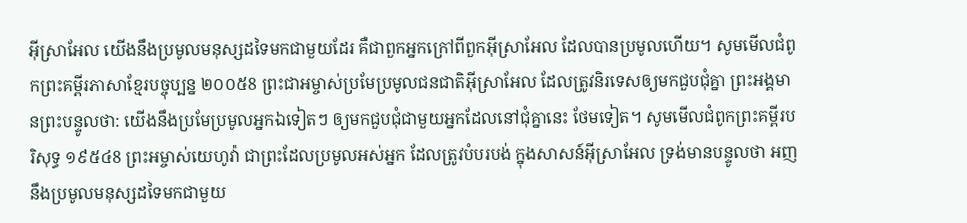អ៊ីស្រាអែល យើងនឹងប្រមូលមនុស្សដទៃមកជាមួយដែរ គឺជាពួកអ្នកក្រៅពីពួកអ៊ីស្រាអែល ដែលបានប្រមូលហើយ។ សូមមើលជំពូកព្រះគម្ពីរភាសាខ្មែរបច្ចុប្បន្ន ២០០៥8 ព្រះជាអម្ចាស់ប្រមែប្រមូលជនជាតិអ៊ីស្រាអែល ដែលត្រូវនិរទេសឲ្យមកជួបជុំគ្នា ព្រះអង្គមានព្រះបន្ទូលថា: យើងនឹងប្រមែប្រមូលអ្នកឯទៀតៗ ឲ្យមកជួបជុំជាមួយអ្នកដែលនៅជុំគ្នានេះ ថែមទៀត។ សូមមើលជំពូកព្រះគម្ពីរបរិសុទ្ធ ១៩៥៤8 ព្រះអម្ចាស់យេហូវ៉ា ជាព្រះដែលប្រមូលអស់អ្នក ដែលត្រូវបំបរបង់ ក្នុងសាសន៍អ៊ីស្រាអែល ទ្រង់មានបន្ទូលថា អញនឹងប្រមូលមនុស្សដទៃមកជាមួយ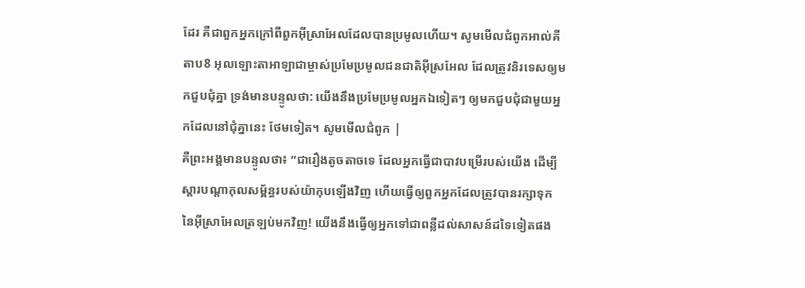ដែរ គឺជាពួកអ្នកក្រៅពីពួកអ៊ីស្រាអែលដែលបានប្រមូលហើយ។ សូមមើលជំពូកអាល់គីតាប8 អុលឡោះតាអាឡាជាម្ចាស់ប្រមែប្រមូលជនជាតិអ៊ីស្រអែល ដែលត្រូវនិរទេសឲ្យមកជួបជុំគ្នា ទ្រង់មានបន្ទូលថា: យើងនឹងប្រមែប្រមូលអ្នកឯទៀតៗ ឲ្យមកជួបជុំជាមួយអ្នកដែលនៅជុំគ្នានេះ ថែមទៀត។ សូមមើលជំពូក |
គឺព្រះអង្គមានបន្ទូលថា៖ “ជារឿងតូចតាចទេ ដែលអ្នកធ្វើជាបាវបម្រើរបស់យើង ដើម្បីស្ដារបណ្ដាកុលសម្ព័ន្ធរបស់យ៉ាកុបឡើងវិញ ហើយធ្វើឲ្យពួកអ្នកដែលត្រូវបានរក្សាទុកនៃអ៊ីស្រាអែលត្រឡប់មកវិញ! យើងនឹងធ្វើឲ្យអ្នកទៅជាពន្លឺដល់សាសន៍ដទៃទៀតផង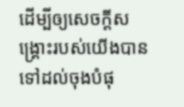ដើម្បីឲ្យសេចក្ដីសង្គ្រោះរបស់យើងបានទៅដល់ចុងបំផុ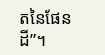តនៃផែនដី”។